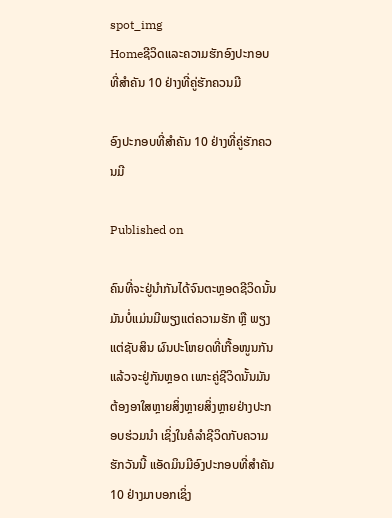spot_img
Homeຊີວິດແລະຄວາມຮັກອົງປະກອບທີ່ສຳຄັນ 10 ຢ່າງທີ່ຄູ່ຮັກຄວນມີ

ອົງປະກອບທີ່ສຳຄັນ 10 ຢ່າງທີ່ຄູ່ຮັກຄວນມີ

Published on

ຄົນທີ່ຈະຢູ່ນຳກັນໄດ້ຈົນຕະຫຼອດຊີວິດນັ້ນມັນບໍ່ແມ່ນມີພຽງແຕ່ຄວາມຮັກ ຫຼື ພຽງແຕ່ຊັບສິນ ຜົນປະໂຫຍດທີ່ເກື້ອໜູນກັນແລ້ວຈະຢູ່ກັນຫຼອດ ເພາະຄູ່ຊີວິດນັ້ນມັນຕ້ອງອາໃສຫຼາຍສິ່ງຫຼາຍສິ່ງຫຼາຍຢ່າງປະກອບຮ່ວມນຳ ເຊິ່ງໃນຄໍລຳຊີວິດກັບຄວາມຮັກວັນນີ້ ແອັດມິນມີອົງປະກອບທີ່ສຳຄັນ 10 ຢ່າງມາບອກເຊິ່ງ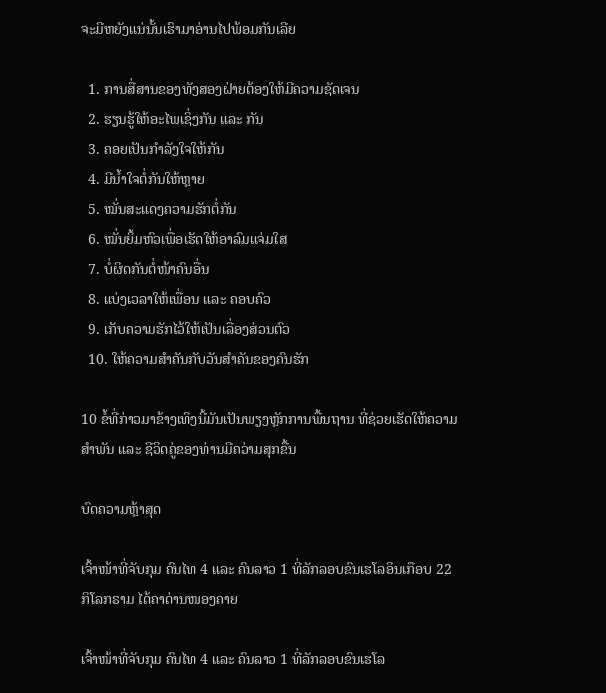ຈະມີຫຍັງແນ່ນັ້ນເຮົາມາອ່ານໄປພ້ອມກັນເລີຍ

  1. ການສື່ສານຂອງທັງສອງຝ່າຍຕ້ອງໃຫ້ມີຄວາມຊັດເຈນ
  2. ຮຽນຮູ້ໃຫ້ອະໄພເຊິ່ງກັນ ແລະ ກັນ
  3. ຄອຍເປັນກຳລັງໃຈໃຫ້ກັນ
  4. ມີນ້ຳໃຈຕໍ່ກັນໃຫ້ຫຼາຍ
  5. ໝັ່ນສະແດງຄວາມຮັກຕໍ່ກັນ
  6. ໝັ່ນຍິ້ມຫົວເພື່ອເຮັດໃຫ້ອາລົມແຈ່ມໃສ
  7. ບໍ່ຜິດກັນຕໍ່ໜ້າຄົນອື່ນ
  8. ແບ່ງເວລາໃຫ້ເພື່ອນ ແລະ ຄອບຄົວ
  9. ເກັບຄວາມຮັກໄວ້ໃຫ້ເປັນເລື່ອງສ່ວນຕົວ
  10. ໃຫ້ຄວາມສຳຄັນກັບວັນສຳຄັນຂອງຄົນຮັກ

10 ຂໍ້ທີ່ກ່າວມາຂ້າງເທິງນີ້ມັນເປັນພຽງຫຼັກການພື້ນຖານ ທີ່ຊ່ວຍເຮັດໃຫ້ຄວາມສຳພັນ ແລະ ຊີວິດຄູ່ຂອງທ່ານມີຄວ່າມສຸກຂື້ນ

ບົດຄວາມຫຼ້າສຸດ

ເຈົ້າໜ້າທີ່ຈັບກຸມ ຄົນໄທ 4 ແລະ ຄົນລາວ 1 ທີ່ລັກລອບຂົນເຮໂລອິນເກືອບ 22 ກິໂລກຣາມ ໄດ້ຄາດ່ານໜອງຄາຍ

ເຈົ້າໜ້າທີ່ຈັບກຸມ ຄົນໄທ 4 ແລະ ຄົນລາວ 1 ທີ່ລັກລອບຂົນເຮໂລ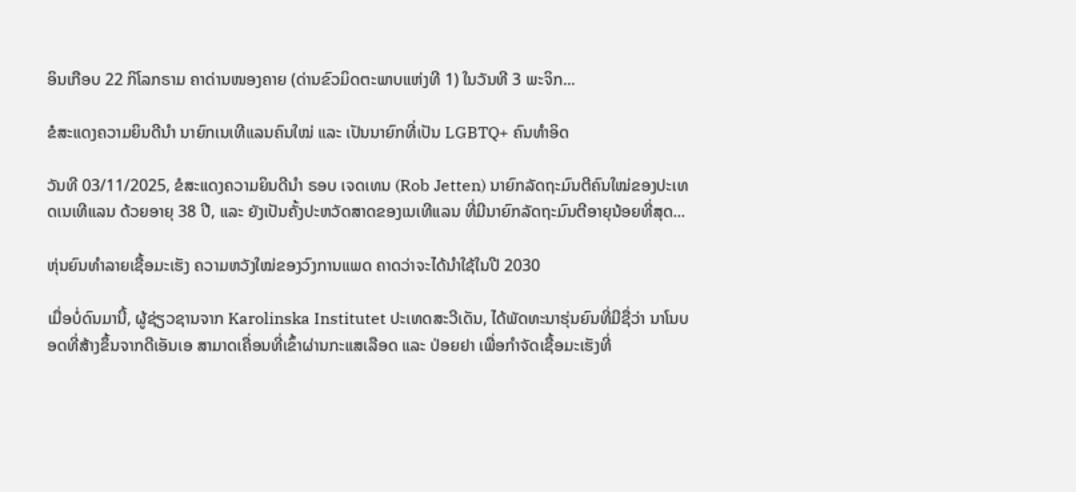ອິນເກືອບ 22 ກິໂລກຣາມ ຄາດ່ານໜອງຄາຍ (ດ່ານຂົວມິດຕະພາບແຫ່ງທີ 1) ໃນວັນທີ 3 ພະຈິກ...

ຂໍສະແດງຄວາມຍິນດີນຳ ນາຍົກເນເທີແລນຄົນໃໝ່ ແລະ ເປັນນາຍົກທີ່ເປັນ LGBTQ+ ຄົນທຳອິດ

ວັນທີ 03/11/2025, ຂໍສະແດງຄວາມຍິນດີນຳ ຣອບ ເຈດເທນ (Rob Jetten) ນາຍົກລັດຖະມົນຕີຄົນໃໝ່ຂອງປະເທດເນເທີແລນ ດ້ວຍອາຍຸ 38 ປີ, ແລະ ຍັງເປັນຄັ້ງປະຫວັດສາດຂອງເນເທີແລນ ທີ່ມີນາຍົກລັດຖະມົນຕີອາຍຸນ້ອຍທີ່ສຸດ...

ຫຸ່ນຍົນທຳລາຍເຊື້ອມະເຮັງ ຄວາມຫວັງໃໝ່ຂອງວົງການແພດ ຄາດວ່າຈະໄດ້ນໍາໃຊ້ໃນປີ 2030

ເມື່ອບໍ່ດົນມານີ້, ຜູ້ຊ່ຽວຊານຈາກ Karolinska Institutet ປະເທດສະວີເດັນ, ໄດ້ພັດທະນາຮຸ່ນຍົນທີ່ມີຊື່ວ່າ ນາໂນບອດທີ່ສ້າງຂຶ້ນຈາກດີເອັນເອ ສາມາດເຄື່ອນທີ່ເຂົ້າຜ່ານກະແສເລືອດ ແລະ ປ່ອຍຢາ ເພື່ອກຳຈັດເຊື້ອມະເຮັງທີ່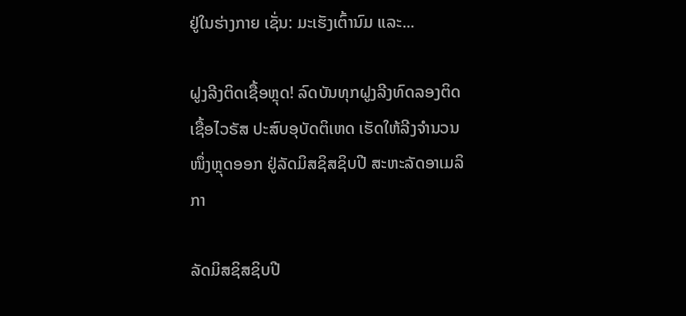ຢູ່ໃນຮ່າງກາຍ ເຊັ່ນ: ມະເຮັງເຕົ້ານົມ ແລະ...

ຝູງລີງຕິດເຊື້ອຫຼຸດ! ລົດບັນທຸກຝູງລີງທົດລອງຕິດເຊື້ອໄວຣັສ ປະສົບອຸບັດຕິເຫດ ເຮັດໃຫ້ລີງຈຳນວນໜຶ່ງຫຼຸດອອກ ຢູ່ລັດມິສຊິສຊິບປີ ສະຫະລັດອາເມລິກາ

ລັດມິສຊິສຊິບປີ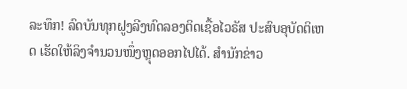ລະທຶກ! ລົດບັນທຸກຝູງລີງທົດລອງຕິດເຊື້ອໄວຣັສ ປະສົບອຸບັດຕິເຫດ ເຮັດໃຫ້ລິງຈຳນວນໜຶ່ງຫຼຸດອອກໄປໄດ້. ສຳນັກຂ່າວ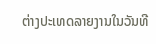ຕ່າງປະເທດລາຍງານໃນວັນທີ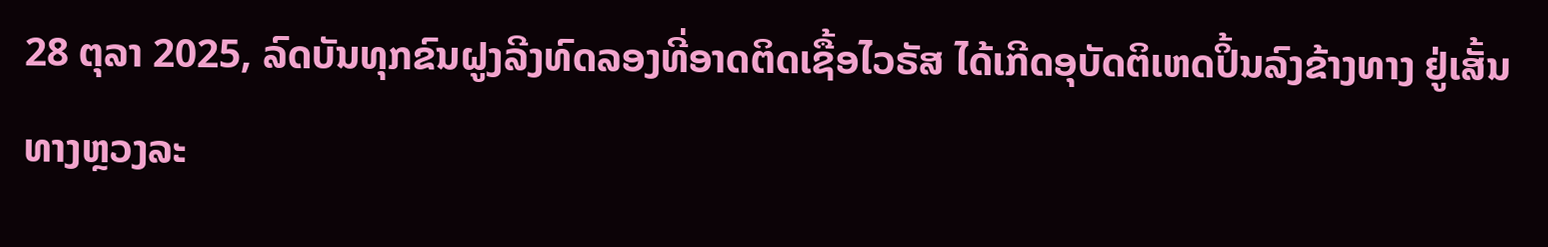28 ຕຸລາ 2025, ລົດບັນທຸກຂົນຝູງລີງທົດລອງທີ່ອາດຕິດເຊື້ອໄວຣັສ ໄດ້ເກີດອຸບັດຕິເຫດປິ້ນລົງຂ້າງທາງ ຢູ່ເສັ້ນທາງຫຼວງລະ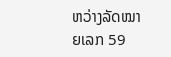ຫວ່າງລັດໝາຍເລກ 59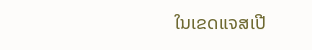ໃນເຂດແຈສເປີ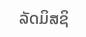ລັດມິສຊິ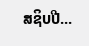ສຊິບປີ...